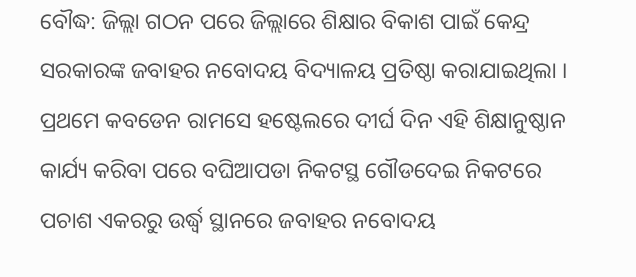ବୌଦ୍ଧ: ଜିଲ୍ଲା ଗଠନ ପରେ ଜିଲ୍ଲାରେ ଶିକ୍ଷାର ବିକାଶ ପାଇଁ କେନ୍ଦ୍ର ସରକାରଙ୍କ ଜବାହର ନବୋଦୟ ବିଦ୍ୟାଳୟ ପ୍ରତିଷ୍ଠା କରାଯାଇଥିଲା । ପ୍ରଥମେ କବଡେନ ରାମସେ ହଷ୍ଟେଲରେ ଦୀର୍ଘ ଦିନ ଏହି ଶିକ୍ଷାନୁଷ୍ଠାନ କାର୍ଯ୍ୟ କରିବା ପରେ ବଘିଆପଡା ନିକଟସ୍ଥ ଗୌଡଦେଇ ନିକଟରେ ପଚାଶ ଏକରରୁ ଉର୍ଦ୍ଧ୍ବ ସ୍ଥାନରେ ଜବାହର ନବୋଦୟ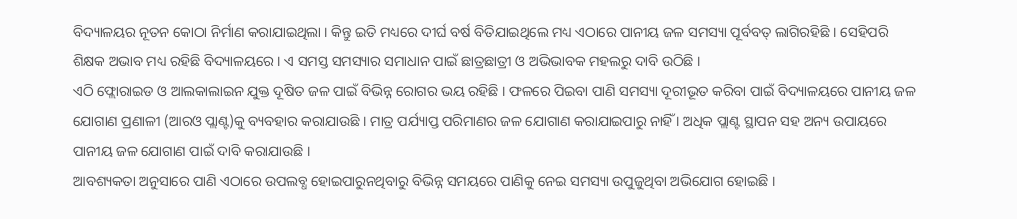ବିଦ୍ୟାଳୟର ନୂତନ କୋଠା ନିର୍ମାଣ କରାଯାଇଥିଲା । କିନ୍ତୁ ଇତି ମଧ୍ୟରେ ଦୀର୍ଘ ବର୍ଷ ବିତିଯାଇଥିଲେ ମଧ୍ୟ ଏଠାରେ ପାନୀୟ ଜଳ ସମସ୍ୟା ପୂର୍ବବତ୍ ଲାଗିରହିଛି । ସେହିପରି ଶିକ୍ଷକ ଅଭାବ ମଧ୍ୟ ରହିଛି ବିଦ୍ୟାଳୟରେ । ଏ ସମସ୍ତ ସମସ୍ୟାର ସମାଧାନ ପାଇଁ ଛାତ୍ରଛାତ୍ରୀ ଓ ଅଭିଭାବକ ମହଲରୁ ଦାବି ଉଠିଛି ।
ଏଠି ଫ୍ଲୋରାଇଡ ଓ ଆଲକାଲାଇନ ଯୁକ୍ତ ଦୂଷିତ ଜଳ ପାଇଁ ବିଭିନ୍ନ ରୋଗର ଭୟ ରହିଛି । ଫଳରେ ପିଇବା ପାଣି ସମସ୍ୟା ଦୂରୀଭୂତ କରିବା ପାଇଁ ବିଦ୍ୟାଳୟରେ ପାନୀୟ ଜଳ ଯୋଗାଣ ପ୍ରଣାଳୀ (ଆରଓ ପ୍ଲାଣ୍ଟ)କୁ ବ୍ୟବହାର କରାଯାଉଛି । ମାତ୍ର ପର୍ଯ୍ୟାପ୍ତ ପରିମାଣର ଜଳ ଯୋଗାଣ କରାଯାଇପାରୁ ନାହିଁ । ଅଧିକ ପ୍ଲାଣ୍ଟ ସ୍ଥାପନ ସହ ଅନ୍ୟ ଉପାୟରେ ପାନୀୟ ଜଳ ଯୋଗାଣ ପାଇଁ ଦାବି କରାଯାଉଛି ।
ଆବଶ୍ୟକତା ଅନୁସାରେ ପାଣି ଏଠାରେ ଉପଲବ୍ଧ ହୋଇପାରୁନଥିବାରୁ ବିଭିନ୍ନ ସମୟରେ ପାଣିକୁ ନେଇ ସମସ୍ୟା ଉପୁଜୁଥିବା ଅଭିଯୋଗ ହୋଇଛି ।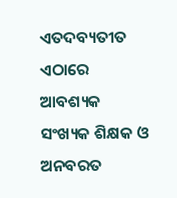ଏତଦବ୍ୟତୀତ ଏଠାରେ ଆବଶ୍ୟକ ସଂଖ୍ୟକ ଶିକ୍ଷକ ଓ ଅନବରତ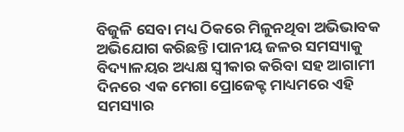ବିଜୁଳି ସେବା ମଧ୍ୟ ଠିକରେ ମିଳୁନଥିବା ଅଭିଭାବକ ଅଭିଯୋଗ କରିଛନ୍ତି ।ପାନୀୟ ଜଳର ସମସ୍ୟାକୁ ବିଦ୍ୟାଳୟର ଅଧ୍ୟକ୍ଷ ସ୍ବୀକାର କରିବା ସହ ଆଗାମୀ ଦିନରେ ଏକ ମେଗା ପ୍ରୋଜେକ୍ଟ ମାଧ୍ୟମରେ ଏହି ସମସ୍ୟାର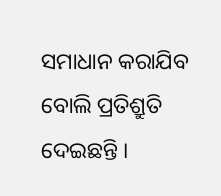ସମାଧାନ କରାଯିବ ବୋଲି ପ୍ରତିଶ୍ରୁତି ଦେଇଛନ୍ତି ।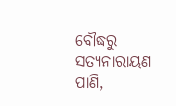ବୌଦ୍ଧରୁ ସତ୍ୟନାରାୟଣ ପାଣି,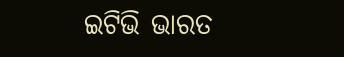ଇଟିଭି ଭାରତ